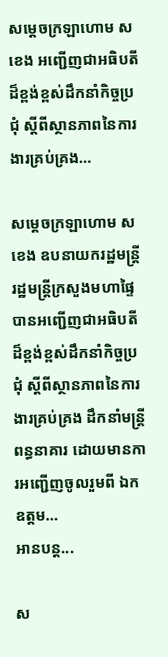សម្ដេចក្រឡាហោម ស ខេង អញ្ជើញជាអធិបតីដ៏ខ្ពង់ខ្ពស់ដឹកនាំកិច្ចប្រជុំ ស្តីពីស្ថានភាពនៃការងារគ្រប់គ្រង…

សម្តេចក្រឡាហោម ស ខេង ឧបនាយករដ្ឋមន្រ្តី រដ្ឋមន្រ្តីក្រសួងមហាផ្ទៃ បានអញ្ជើញជាអធិបតីដ៏ខ្ពង់ខ្ពស់ដឹកនាំកិច្ចប្រជុំ ស្តីពីស្ថានភាពនៃការងារគ្រប់គ្រង ដឹកនាំមន្ត្រីពន្ធនាគារ ដោយមានការអញ្ជើញចូលរួមពី ឯកឧត្តម…
អានបន្ត...

ស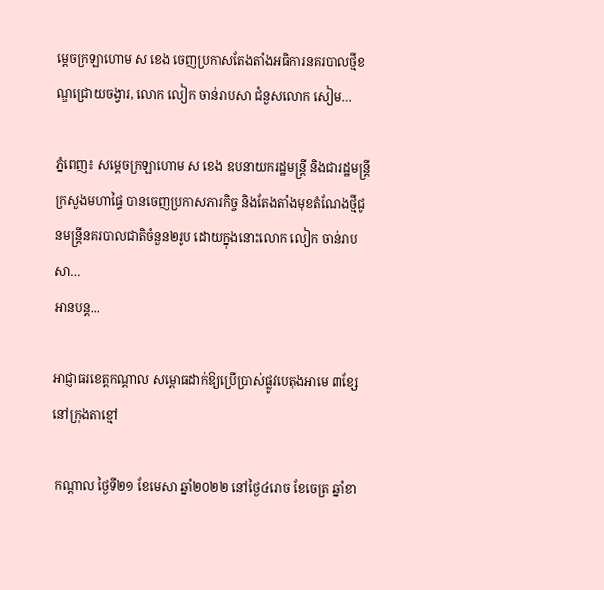ម្តេចក្រឡាហោម ស ខេង ចេញប្រកាសតែងតាំងអធិការនគរបាលថ្មីខណ្ឌជ្រោយចង្វារ, លោក លៀក ចាន់រាបសា ជំនួសលោក សៀម…

ភ្នំពេញ៖ សម្តេចក្រឡាហោម ស ខេង ឧបនាយករដ្ឋមន្រ្តី និងជារដ្ឋមន្រ្តីក្រសួងមហាផ្ទៃ បានចេញប្រកាសភារកិច្ច និងតែងតាំងមុខតំណែងថ្មីជូនមន្រ្តីនគរបាលជាតិចំនួន២រូប ដោយក្នុងនោះលោក លៀក ចាន់រាបសា…
អានបន្ត...

អាជ្ញាធរខេត្តកណ្តាល សម្ពោធដាក់ឱ្យប្រើប្រាស់ផ្លូវបេតុងអាមេ ៣ខ្សែ នៅក្រុងតាខ្មៅ

 កណ្តាល ថ្ងៃទី២១ ខែមេសា ឆ្នាំ២០២២ នៅថ្ងៃ៤រោច ខែចេត្រ ឆ្នាំខា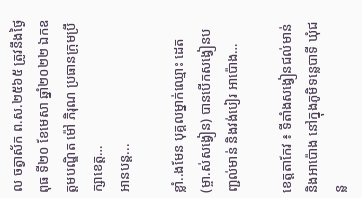ល ចត្វាស័ក ព.ស.២៥៦៥ ត្រូវនឹងថ្ងៃពុធ ទី២០ ខែមេសា ឆ្នាំ២០២២ ឯកឧត្តមបណ្ឌិត ម៉ៅ ភិរុណ ប្រធានក្រុមប្រឹក្សាខេត្ត…
អានបន្ត...

ខ្លាំ..ងមែន បុគ្គលម្នាក់ឈ្មោះ ដេត (ម្ចា.ស់សង្វៀន) បានបើកសង្វៀនបញ្ជល់មាន់ និងវង់បៀរ អាប៉ោង…

ខេត្ដតាកែវ ៖ ទីតាំងសង្វៀនជល់មាន់ និងអាប៉ោង នៅក្នុងភូមិទន្លេបាទី ឃុំជន្ល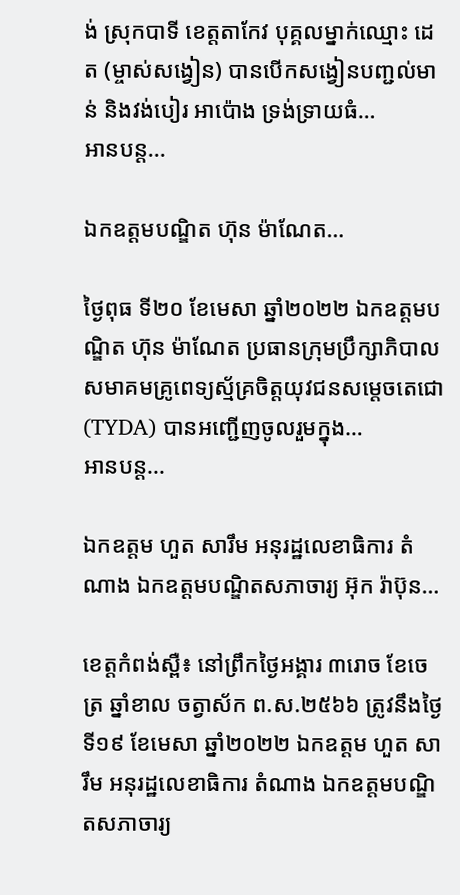ង់ ស្រុកបាទី ខេត្តតាកែវ បុគ្គលម្នាក់ឈ្មោះ ដេត (ម្ចាស់សង្វៀន) បានបើកសង្វៀនបញ្ជល់មាន់ និងវង់បៀរ អាប៉ោង ទ្រង់ទ្រាយធំ…
អានបន្ត...

ឯកឧត្តមបណ្ឌិត ហ៊ុន ម៉ាណែត…

ថ្ងៃពុធ ទី២០ ខែមេសា ឆ្នាំ២០២២ ឯកឧត្តមបណ្ឌិត ហ៊ុន ម៉ាណែត ប្រធានក្រុមប្រឹក្សាភិបាលសមាគមគ្រូពេទ្យស្ម័គ្រចិត្តយុវជនសម្ដេចតេជោ(TYDA) បានអញ្ជើញចូលរួមក្នុង…
អានបន្ត...

ឯកឧត្តម ហួត សារឹម អនុរដ្ឋលេខាធិការ តំណាង ឯកឧត្ដមបណ្ឌិតសភាចារ្យ អ៊ុក រ៉ាប៊ុន…

ខេត្តកំពង់ស្ពឺ៖ នៅព្រឹកថ្ងៃអង្គារ ៣រោច ខែចេត្រ ឆ្នាំខាល ចត្វាស័ក ព.ស.២៥៦៦ ត្រូវនឹងថ្ងៃទី១៩ ខែមេសា ឆ្នាំ២០២២ ឯកឧត្តម ហួត សារឹម អនុរដ្ឋលេខាធិការ តំណាង ឯកឧត្ដមបណ្ឌិតសភាចារ្យ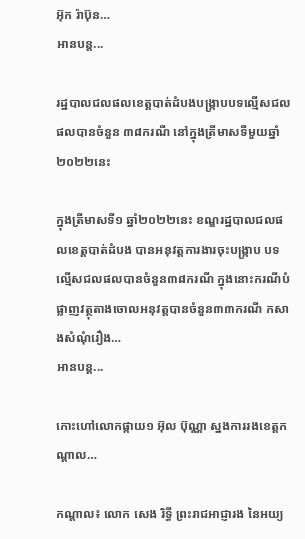អ៊ុក រ៉ាប៊ុន…
អានបន្ត...

រដ្ឋបាលជលផលខេត្តបាត់ដំបងបង្ក្រាបបទល្មើសជលផលបានចំនួន ៣៨ករណី នៅក្នុងត្រីមាសទីមួយឆ្នាំ២០២២នេះ

ក្នុងត្រីមាសទី១ ឆ្នាំ២០២២នេះ ខណ្ឌរដ្ឋបាលជលផលខេត្តបាត់ដំបង បានអនុវត្តការងារចុះបង្ក្រាប បទល្មើសជលផលបានចំនួន៣៨ករណី ក្នុងនោះករណីបំផ្លាញវត្ថុតាងចោលអនុវត្តបានចំនួន៣៣ករណី កសាងសំណុំរឿង…
អានបន្ត...

កោះហៅលោកផ្កាយ១ អ៊ុល ប៊ុណ្ណា ស្នងការរងខេត្តកណ្ដាល…

កណ្តាល៖ លោក សេង រិទ្ធី ព្រះរាជអាជ្ញារង នៃអយ្យ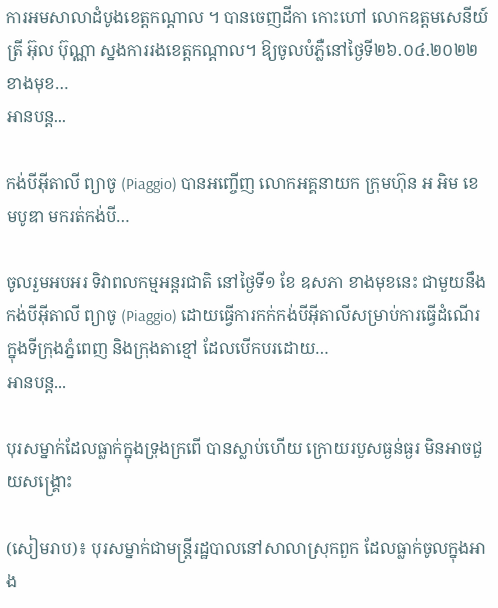ការអមសាលាដំបូងខេត្តកណ្តាល ។ បានចេញដីកា កោះហៅ លោកឧត្តមសេនីយ៍ត្រី អ៊ុល ប៊ុណ្ណា ស្នងការរងខេត្តកណ្ដាល។ ឱ្យចូលបំភ្លឺនៅថ្ងៃទី២៦.០៤.២០២២ខាងមុខ…
អានបន្ត...

កង់បីអុីតាលី ព្យាចូ (Piaggio) បានអញ្ចើញ លោកអគ្គនាយក ក្រុមហ៊ុន អ អិម ខេមបូឌា មករត់កង់បី…

ចូលរួមអបអរ ទិវាពលកម្មអន្តរជាតិ នៅថ្ងៃទី១ ខែ ឧសភា ខាងមុខនេះ ជាមួយនឹង កង់បីអុីតាលី ព្យាចូ (Piaggio) ដោយធ្វើការកក់កង់បីអុីតាលីសម្រាប់ការធ្វើដំណើរក្នុងទីក្រុងភ្នំពេញ និងក្រុងតាខ្មៅ ដែលបើកបរដោយ…
អានបន្ត...

បុរសម្នាក់ដែលធ្លាក់ក្នុងទ្រុងក្រពើ បានស្លាប់ហើយ ក្រោយរបួសធ្ងន់ធ្ងរ មិនអាចជួយសង្គ្រោះ

(សៀមរាប)៖ បុរសម្នាក់ជាមន្ត្រីរដ្ឋបាលនៅសាលាស្រុកពួក ដែលធ្លាក់ចូលក្នុងអាង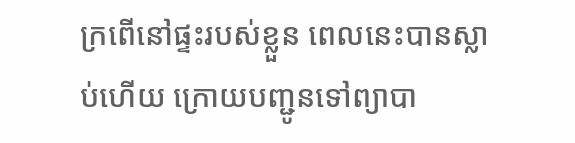ក្រពើនៅផ្ទះរបស់ខ្លួន ពេលនេះបានស្លាប់ហើយ ក្រោយបញ្ជូនទៅព្យាបា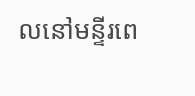លនៅមន្ទីរពេ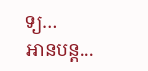ទ្យ…
អានបន្ត...